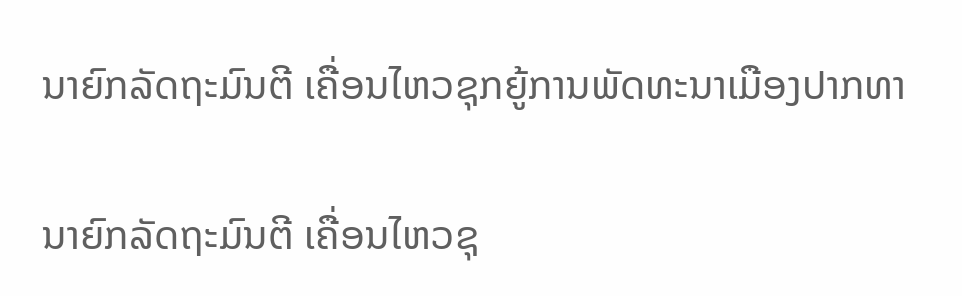ນາຍົກລັດຖະມົນຕີ ເຄື່ອນໄຫວຊຸກຍູ້ການພັດທະນາເມືອງປາກທາ

ນາຍົກລັດຖະມົນຕີ ເຄື່ອນໄຫວຊຸ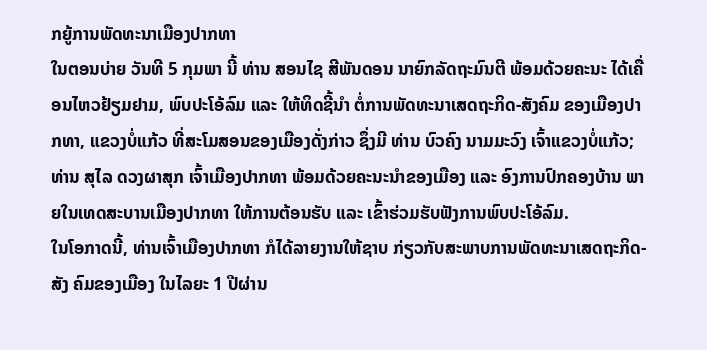ກຍູ້ການພັດທະນາເມືອງປາກທາ
ໃນຕອນບ່າຍ ວັນທີ 5 ກຸມພາ ນີ້ ທ່ານ ສອນໄຊ ສີພັນດອນ ນາຍົກລັດຖະມົນຕີ ພ້ອມດ້ວຍຄະນະ ໄດ້ເຄື່ອນໄຫວຢ້ຽມຢາມ, ພົບປະໂອ້ລົມ ແລະ ໃຫ້ທິດຊີ້ນຳ ຕໍ່ການພັດທະນາເສດຖະກິດ-ສັງຄົມ ຂອງເມືອງປາກທາ, ແຂວງບໍ່ແກ້ວ ທີ່ສະໂມສອນຂອງເມືອງດັ່ງກ່າວ ຊຶ່ງມີ ທ່ານ ບົວຄົງ ນາມມະວົງ ເຈົ້າແຂວງບໍ່ແກ້ວ; ທ່ານ ສຸໄລ ດວງຜາສຸກ ເຈົ້າເມືອງປາກທາ ພ້ອມດ້ວຍຄະນະນຳຂອງເມືອງ ແລະ ອົງການປົກຄອງບ້ານ ພາຍໃນເທດສະບານເມືອງປາກທາ ໃຫ້ການຕ້ອນຮັບ ແລະ ເຂົ້າຮ່ວມຮັບຟັງການພົບປະໂອ້ລົມ.
ໃນໂອກາດນີ້, ທ່ານເຈົ້າເມືອງປາກທາ ກໍໄດ້ລາຍງານໃຫ້ຊາບ ກ່ຽວກັບສະພາບການພັດທະນາເສດຖະກິດ-ສັງ ຄົມຂອງເມືອງ ໃນໄລຍະ 1 ປີຜ່ານ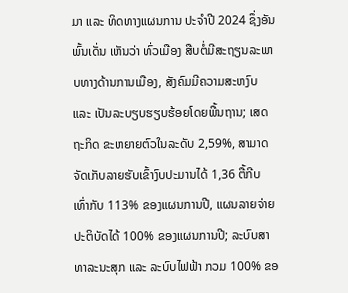ມາ ແລະ ທິດທາງແຜນການ ປະຈໍາປີ 2024 ຊຶ່ງອັນພົ້ນເດັ່ນ ເຫັນວ່າ ທົ່ວເມືອງ ສືບຕໍ່ມີສະຖຽນລະພາບທາງດ້ານການເມືອງ, ສັງຄົມມີຄວາມສະຫງົບ ແລະ ເປັນລະບຽບຮຽບຮ້ອຍໂດຍພື້ນຖານ; ເສດຖະກິດ ຂະຫຍາຍຕົວໃນລະດັບ 2,59%, ສາມາດຈັດເກັບລາຍຮັບເຂົ້າງົບປະມານໄດ້ 1,36 ຕື້ກີບ ເທົ່າກັບ 113% ຂອງແຜນການປີ, ແຜນລາຍຈ່າຍປະຕິບັດໄດ້ 100% ຂອງແຜນການປີ; ລະບົບສາທາລະນະສຸກ ແລະ ລະບົບໄຟຟ້າ ກວມ 100% ຂອ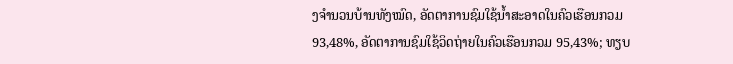ງຈໍານວນບ້ານທັງໝົດ, ອັດຕາການຊົມໃຊ້ນ້ຳສະອາດໃນຄົວເຮືອນກວມ 93,48%, ອັດຕາການຊົມໃຊ້ວິດຖ່າຍໃນຄົວເຮືອນກວມ 95,43%; ທຽບ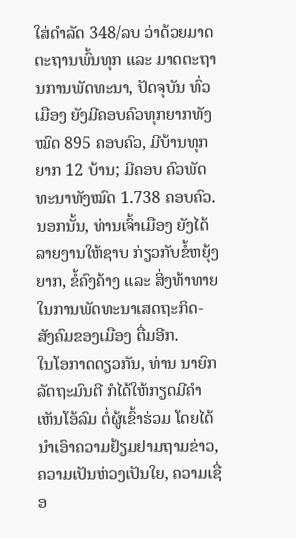ໃສ່ດໍາລັດ 348/ລບ ວ່າດ້ວຍມາດຕະຖານພົ້ນທຸກ ແລະ ມາດຕະຖານການພັດທະນາ, ປັດຈຸບັນ ທົ່ວເມືອງ ຍັງມີຄອບຄົວທຸກຍາກທັງໝົດ 895 ຄອບຄົວ, ມີບ້ານທຸກຍາກ 12 ບ້ານ; ມີຄອບ ຄົວພັດທະນາທັງໝົດ 1.738 ຄອບຄົວ. ນອກນັ້ນ, ທ່ານເຈົ້າເມືອງ ຍັງໄດ້ລາຍງານໃຫ້ຊາບ ກ່ຽວກັບຂໍ້ຫຍຸ້ງຍາກ, ຂໍ້ຄົງຄ້າງ ແລະ ສິ່ງທ້າທາຍ ໃນການພັດທະນາເສດຖະກິດ-ສັງຄົມຂອງເມືອງ ຕື່ມອີກ.
ໃນໂອກາດດຽວກັນ, ທ່ານ ນາຍົກລັດຖະມົນຕີ ກໍໄດ້ໃຫ້ກຽດມີຄຳເຫັນໂອ້ລົມ ຕໍ່ຜູ້ເຂົ້າຮ່ວມ ໂດຍໄດ້ນຳເອົາຄວາມຢ້ຽມຢາມຖາມຂ່າວ, ຄວາມເປັນຫ່ວງເປັນໃຍ, ຄວາມເຊື່ອ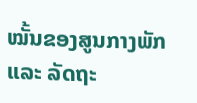ໝັ້ນຂອງສູນກາງພັກ ແລະ ລັດຖະ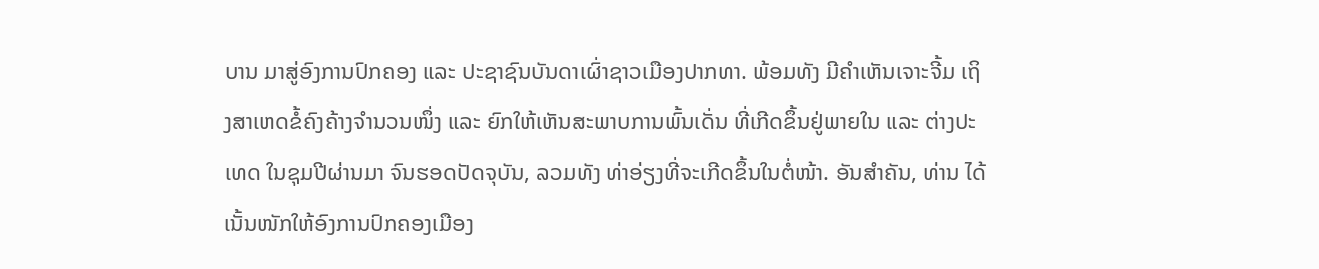ບານ ມາສູ່ອົງການປົກຄອງ ແລະ ປະຊາຊົນບັນດາເຜົ່າຊາວເມືອງປາກທາ. ພ້ອມທັງ ມີຄຳເຫັນເຈາະຈີ້ມ ເຖິງສາເຫດຂໍ້ຄົງຄ້າງຈຳນວນໜຶ່ງ ແລະ ຍົກໃຫ້ເຫັນສະພາບການພົ້ນເດັ່ນ ທີ່ເກີດຂຶ້ນຢູ່ພາຍໃນ ແລະ ຕ່າງປະເທດ ໃນຊຸມປີຜ່ານມາ ຈົນຮອດປັດຈຸບັນ, ລວມທັງ ທ່າອ່ຽງທີ່ຈະເກີດຂຶ້ນໃນຕໍ່ໜ້າ. ອັນສຳຄັນ, ທ່ານ ໄດ້ເນັ້ນໜັກໃຫ້ອົງການປົກຄອງເມືອງ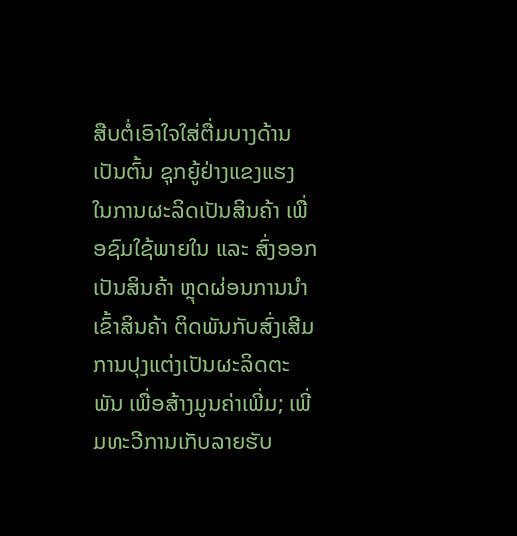ສືບຕໍ່ເອົາໃຈໃສ່ຕື່ມບາງດ້ານ ເປັນຕົ້ນ ຊຸກຍູ້ຢ່າງແຂງແຮງ ໃນການຜະລິດເປັນສິນຄ້າ ເພື່ອຊົມໃຊ້ພາຍໃນ ແລະ ສົ່ງອອກເປັນສິນຄ້າ ຫຼຸດຜ່ອນການນຳເຂົ້າສິນຄ້າ ຕິດພັນກັບສົ່ງເສີມການປຸງແຕ່ງເປັນຜະລິດຕະພັນ ເພື່ອສ້າງມູນຄ່າເພີ່ມ; ເພີ່ມທະວີການເກັບລາຍຮັບ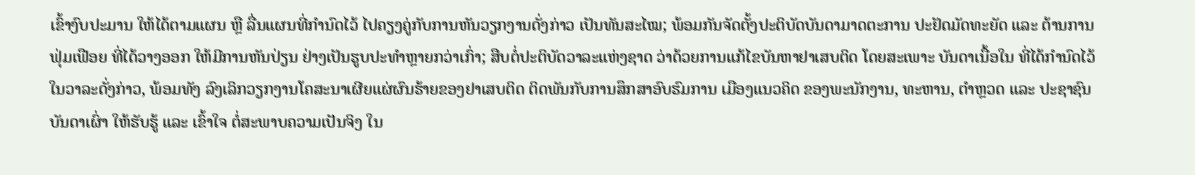ເຂົ້າງົບປະມານ ໃຫ້ໄດ້ຕາມແຜນ ຫຼື ລື່ນແຜນທີ່ກຳນົດໄວ້ ໄປຄຽງຄູ່ກັບການຫັນວຽກງານດັ່ງກ່າວ ເປັນທັນສະໄໝ; ພ້ອມກັນຈັດຕັ້ງປະຕິບັດບັນດາມາດຕະການ ປະຢັດມັດທະຍັດ ແລະ ຕ້ານການຟຸ່ມເຟືອຍ ທີ່ໄດ້ວາງອອກ ໃຫ້ມີການຫັນປ່ຽນ ຢ່າງເປັນຮູບປະທຳຫຼາຍກວ່າເກົ່າ; ສືບຕໍ່ປະຕິບັດວາລະແຫ່ງຊາດ ວ່າດ້ວຍການແກ້ໄຂບັນຫາຢາເສບຕິດ ໂດຍສະເພາະ ບັນດາເນື້ອໃນ ທີ່ໄດ້ກຳນົດໄວ້ ໃນວາລະດັ່ງກ່າວ, ພ້ອມທັງ ລົງເລິກວຽກງານໂຄສະນາເຜີຍແຜ່ຜົນຮ້າຍຂອງຢາເສບຕິດ ຕິດພັນກັບການສຶກສາອົບຮົມການ ເມືອງແນວຄິດ ຂອງພະນັກງານ, ທະຫານ, ຕຳຫຼວດ ແລະ ປະຊາຊົນບັນດາເຜົ່າ ໃຫ້ຮັບຮູ້ ແລະ ເຂົ້າໃຈ ຕໍ່ສະພາບຄວາມເປັນຈິງ ໃນ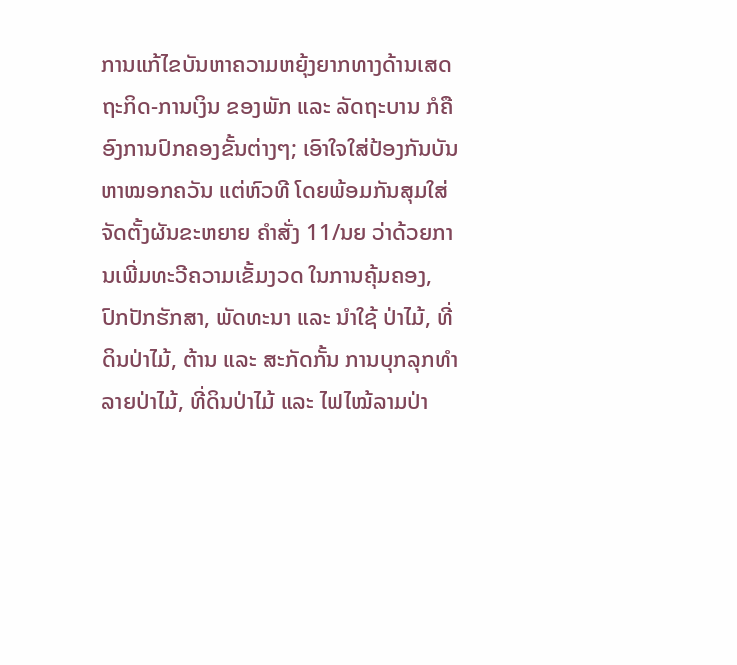ການແກ້ໄຂບັນຫາຄວາມຫຍຸ້ງຍາກທາງດ້ານເສດຖະກິດ-ການເງິນ ຂອງພັກ ແລະ ລັດຖະບານ ກໍຄືອົງການປົກຄອງຂັ້ນຕ່າງໆ; ເອົາໃຈໃສ່ປ້ອງກັນບັນຫາໝອກຄວັນ ແຕ່ຫົວທີ ໂດຍພ້ອມກັນສຸມໃສ່ຈັດຕັ້ງຜັນຂະຫຍາຍ ຄຳສັ່ງ 11/ນຍ ວ່າດ້ວຍການເພີ່ມທະວີຄວາມເຂັ້ມງວດ ໃນການຄຸ້ມຄອງ, ປົກປັກຮັກສາ, ພັດທະນາ ແລະ ນໍາໃຊ້ ປ່າໄມ້, ທີ່ດິນປ່າໄມ້, ຕ້ານ ແລະ ສະກັດກັ້ນ ການບຸກລຸກທໍາລາຍປ່າໄມ້, ທີ່ດິນປ່າໄມ້ ແລະ ໄຟໄໝ້ລາມປ່າ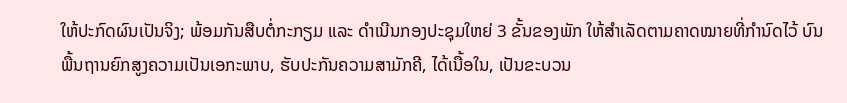ໃຫ້ປະກົດຜົນເປັນຈິງ; ພ້ອມກັນສືບຕໍ່ກະກຽມ ແລະ ດໍາເນີນກອງປະຊຸມໃຫຍ່ 3 ຂັ້ນຂອງພັກ ໃຫ້ສໍາເລັດຕາມຄາດໝາຍທີ່ກໍານົດໄວ້ ບົນພື້ນຖານຍົກສູງຄວາມເປັນເອກະພາບ, ຮັບປະກັນຄວາມສາມັກຄີ, ໄດ້ເນື້ອໃນ, ເປັນຂະບວນ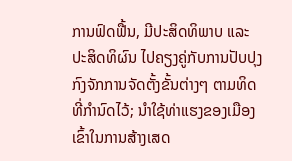ການຟົດຟື້ນ, ມີປະສິດທິພາບ ແລະ ປະສິດທິຜົນ ໄປຄຽງຄູ່ກັບການປັບປຸງກົງຈັກການຈັດຕັ້ງຂັ້ນຕ່າງໆ ຕາມທິດທີ່ກຳນົດໄວ້; ນຳໃຊ້ທ່າແຮງຂອງເມືອງ ເຂົ້າໃນການສ້າງເສດ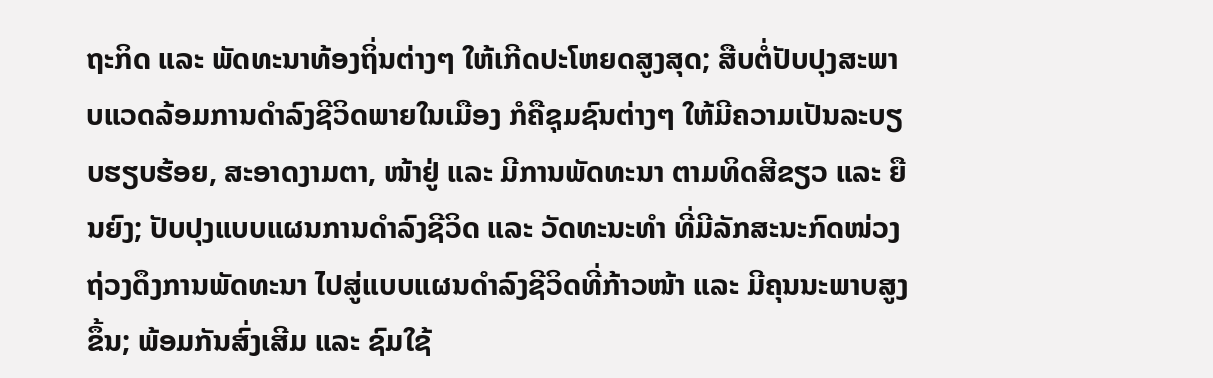ຖະກິດ ແລະ ພັດທະນາທ້ອງຖິ່ນຕ່າງໆ ໃຫ້ເກີດປະໂຫຍດສູງສຸດ; ສືບຕໍ່ປັບປຸງສະພາບແວດລ້ອມການດຳລົງຊີວິດພາຍໃນເມືອງ ກໍຄືຊຸມຊົນຕ່າງໆ ໃຫ້ມີຄວາມເປັນລະບຽບຮຽບຮ້ອຍ, ສະອາດງາມຕາ, ໜ້າຢູ່ ແລະ ມີການພັດທະນາ ຕາມທິດສີຂຽວ ແລະ ຍືນຍົງ; ປັບປຸງແບບແຜນການດຳລົງຊີວິດ ແລະ ວັດທະນະທຳ ທີ່ມີລັກສະນະກົດໜ່ວງຖ່ວງດຶງການພັດທະນາ ໄປສູ່ແບບແຜນດຳລົງຊີວິດທີ່ກ້າວໜ້າ ແລະ ມີຄຸນນະພາບສູງຂຶ້ນ; ພ້ອມກັນສົ່ງເສີມ ແລະ ຊົມໃຊ້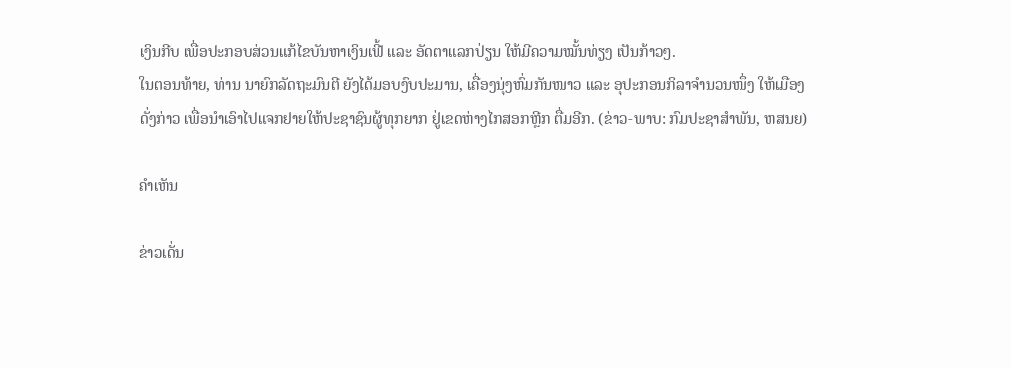ເງິນກີບ ເພື່ອປະກອບສ່ວນແກ້ໄຂບັນຫາເງິນເຟີ້ ແລະ ອັດຕາແລກປ່ຽນ ໃຫ້ມີຄວາມໝັ້ນທ່ຽງ ເປັນກ້າວໆ.
ໃນຕອນທ້າຍ, ທ່ານ ນາຍົກລັດຖະມົນຕີ ຍັງໄດ້ມອບງົບປະມານ, ເຄື່ອງນຸ່ງຫົ່ມກັນໜາວ ແລະ ອຸປະກອນກິລາຈຳນວນໜຶ່ງ ໃຫ້ເມືອງດັ່ງກ່າວ ເພື່ອນຳເອົາໄປແຈກຢາຍໃຫ້ປະຊາຊົນຜູ້ທຸກຍາກ ຢູ່ເຂດຫ່າງໄກສອກຫຼີກ ຕື່ມອີກ. (ຂ່າວ-ພາບ: ກົມປະຊາສໍາພັນ, ຫສນຍ)

ຄໍາເຫັນ

ຂ່າວເດັ່ນ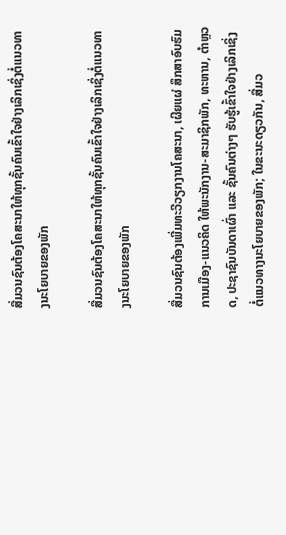ສື່ມວນຊົນຕ້ອງໂຄສະນາໃຫ້ທຸກຊັ້ນຄົນເຂົ້າໃຈຢ່າງເລິກເຊິ່ງຕໍ່ແນວທາງນະໂຍບາຍຂອງພັກ

ສື່ມວນຊົນຕ້ອງໂຄສະນາໃຫ້ທຸກຊັ້ນຄົນເຂົ້າໃຈຢ່າງເລິກເຊິ່ງຕໍ່ແນວທາງນະໂຍບາຍຂອງພັກ

ສື່ມວນຊົນຕ້ອງເພີ່ມທະວີວຽກງານໂຄສະນາ, ເຜີຍແຜ່ ສຶກສາອົບຮົມ ການເມືອງ-ແນວຄິດ ໃຫ້ພະນັກງານ-ສະມາຊິກພັກ, ທະຫານ, ຕໍາຫຼວດ, ປະຊາຊົນບັນດາເຜົ່າ ແລະ ຊັ້ນຄົນຕ່າງໆ ຮັບຮູ້ເຂົ້າໃຈຢ່າງເລິກເຊິ່ງ ຕໍ່ແນວທາງນະໂຍບາຍຂອງພັກ; ໃນຂະນະດຽວກັນ, ສື່ມວ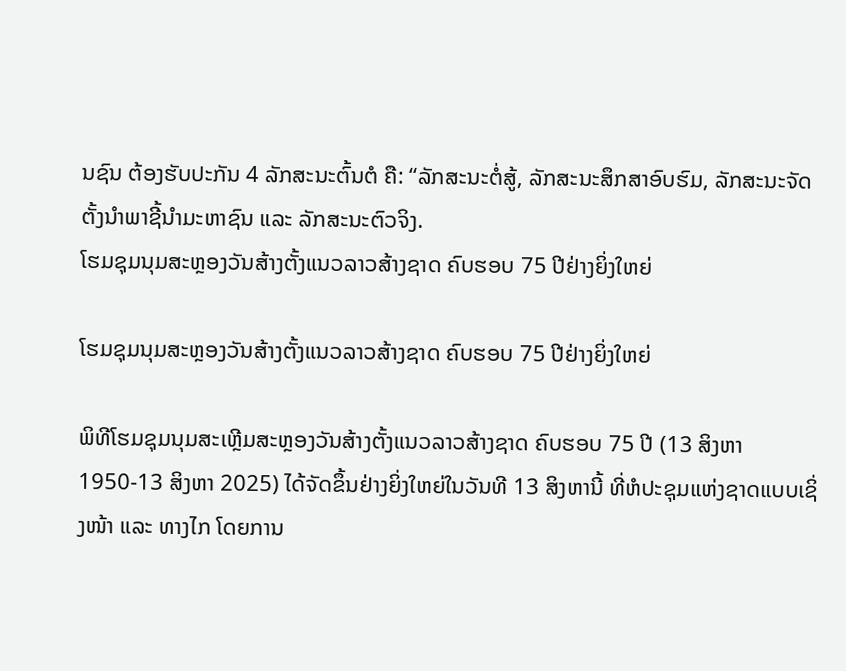ນຊົນ ຕ້ອງຮັບປະກັນ 4 ລັກສະນະຕົ້ນຕໍ ຄື: “ລັກສະນະຕໍ່ສູ້, ລັກສະນະສຶກສາອົບຮົມ, ລັກສະນະຈັດຕັ້ງນໍາພາຊີ້ນຳມະຫາຊົນ ແລະ ລັກສະນະຕົວຈິງ.
ໂຮມຊຸມນຸມສະຫຼອງວັນສ້າງຕັ້ງແນວລາວສ້າງຊາດ ຄົບຮອບ 75 ປີຢ່າງຍິ່ງໃຫຍ່

ໂຮມຊຸມນຸມສະຫຼອງວັນສ້າງຕັ້ງແນວລາວສ້າງຊາດ ຄົບຮອບ 75 ປີຢ່າງຍິ່ງໃຫຍ່

ພິທີໂຮມຊຸມນຸມສະເຫຼີມສະຫຼອງວັນສ້າງຕັ້ງແນວລາວສ້າງຊາດ ຄົບຮອບ 75 ປີ (13 ສິງຫາ 1950-13 ສິງຫາ 2025) ໄດ້ຈັດຂຶ້ນຢ່າງຍິ່ງໃຫຍ່ໃນວັນທີ 13 ສິງຫານີ້ ທີ່ຫໍປະຊຸມແຫ່ງຊາດແບບເຊິ່ງໜ້າ ແລະ ທາງໄກ ໂດຍການ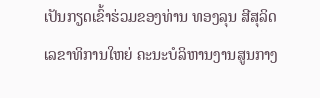ເປັນກຽດເຂົ້າຮ່ວມຂອງທ່ານ ທອງລຸນ ສີສຸລິດ ເລຂາທິການໃຫຍ່ ຄະນະບໍລິຫານງານສູນກາງ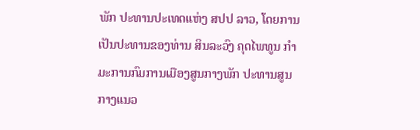ພັກ ປະທານປະເທດແຫ່ງ ສປປ ລາວ, ໂດຍການເປັນປະທານຂອງທ່ານ ສິນລະວົງ ຄຸດໄພທູນ ກໍາມະການກົມການເມືອງສູນກາງພັກ ປະທານສູນກາງແນວ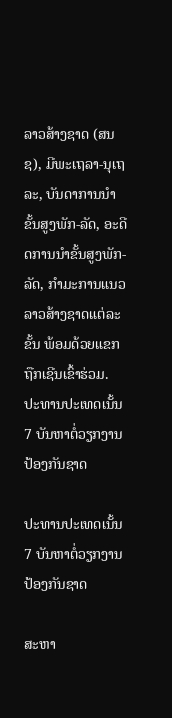ລາວສ້າງຊາດ (ສນຊ), ມີພະເຖລາ-ນຸເຖລະ, ບັນດາການນໍາຂັ້ນສູງພັກ-ລັດ, ອະດີດການນໍາຂັ້ນສູງພັກ-ລັດ, ກໍາມະການແນວລາວສ້າງຊາດແຕ່ລະຂັ້ນ ພ້ອມດ້ວຍແຂກຖືກເຊີນເຂົ້າຮ່ວມ.
ປະທານປະເທດເນັ້ນ 7 ບັນຫາຕໍ່ວຽກງານປ້ອງກັນຊາດ

ປະທານປະເທດເນັ້ນ 7 ບັນຫາຕໍ່ວຽກງານປ້ອງກັນຊາດ

ສະຫາ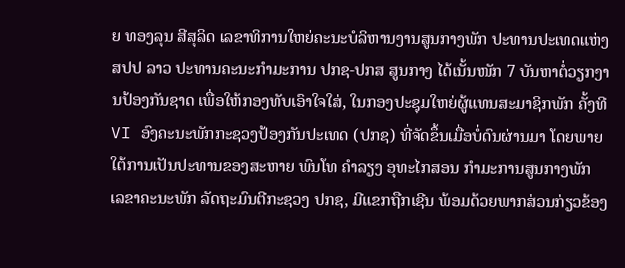ຍ ທອງລຸນ ສີສຸລິດ ເລຂາທິການໃຫຍ່ຄະນະບໍລິຫານງານສູນກາງພັກ ປະທານປະເທດແຫ່ງ ສປປ ລາວ ປະທານຄະນະກຳມະການ ປກຊ-ປກສ ສູນກາງ ໄດ້ເນັ້ນໜັກ 7 ບັນຫາຕໍ່ວຽກງານປ້ອງກັນຊາດ ເພື່ອໃຫ້ກອງທັບເອົາໃຈໃສ່, ໃນກອງປະຊຸມໃຫຍ່ຜູ້ແທນສະມາຊິກພັກ ຄັ້ງທີ VI ອົງຄະນະພັກກະຊວງປ້ອງກັນປະເທດ (ປກຊ) ທີ່ຈັດຂຶ້ນເມື່ອບໍ່ດົນຜ່ານມາ ໂດຍພາຍໃຕ້ການເປັນປະທານຂອງສະຫາຍ ພົນໂທ ຄໍາລຽງ ອຸທະໄກສອນ ກໍາມະການສູນກາງພັກ ເລຂາຄະນະພັກ ລັດຖະມົນຕີກະຊວງ ປກຊ, ມີແຂກຖືກເຊີນ ພ້ອມດ້ວຍພາກສ່ວນກ່ຽວຂ້ອງ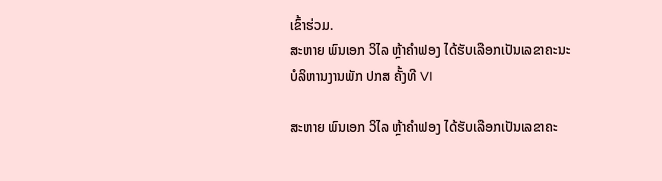ເຂົ້າຮ່ວມ.
ສະຫາຍ ພົນເອກ ວິໄລ ຫຼ້າຄໍາຟອງ ໄດ້ຮັບເລືອກເປັນເລຂາຄະນະບໍລິຫານງານພັກ ປກສ ຄັ້ງທີ VI

ສະຫາຍ ພົນເອກ ວິໄລ ຫຼ້າຄໍາຟອງ ໄດ້ຮັບເລືອກເປັນເລຂາຄະ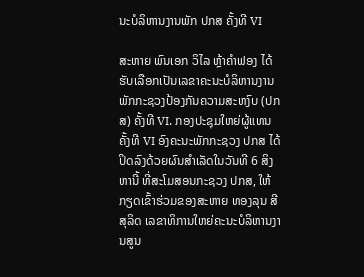ນະບໍລິຫານງານພັກ ປກສ ຄັ້ງທີ VI

ສະຫາຍ ພົນເອກ ວິໄລ ຫຼ້າຄໍາຟອງ ໄດ້ຮັບເລືອກເປັນເລຂາຄະນະບໍລິຫານງານພັກກະຊວງປ້ອງກັນຄວາມສະຫງົບ (ປກສ) ຄັ້ງທີ VI. ກອງປະຊຸມໃຫຍ່ຜູ້ແທນຄັ້ງທີ VI ອົງຄະນະພັກກະຊວງ ປກສ ໄດ້ປິດລົງດ້ວຍຜົນສຳເລັດໃນວັນທີ 6 ສິງຫານີ້ ທີ່ສະໂມສອນກະຊວງ ປກສ, ໃຫ້ກຽດເຂົ້າຮ່ວມຂອງສະຫາຍ ທອງລຸນ ສີສຸລິດ ເລຂາທິການໃຫຍ່ຄະນະບໍລິຫານງານສູນ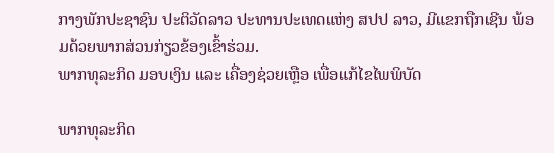ກາງພັກປະຊາຊົນ ປະຕິວັດລາວ ປະທານປະເທດແຫ່ງ ສປປ ລາວ, ມີແຂກຖືກເຊີນ ພ້ອມດ້ວຍພາກສ່ວນກ່ຽວຂ້ອງເຂົ້າຮ່ວມ.
ພາກທຸລະກິດ ມອບເງິນ ແລະ ເຄື່ອງຊ່ວຍເຫຼືອ ເພື່ອແກ້ໄຂໄພພິບັດ

ພາກທຸລະກິດ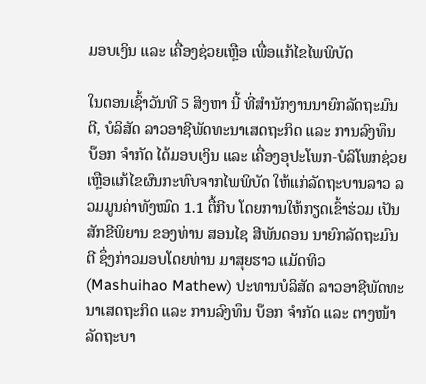ມອບເງິນ ແລະ ເຄື່ອງຊ່ວຍເຫຼືອ ເພື່ອແກ້ໄຂໄພພິບັດ

ໃນຕອນເຊົ້າວັນທີ 5 ສິງຫາ ນີ້ ທີ່ສຳນັກງານນາຍົກລັດຖະມົນຕີ, ບໍລິສັດ ລາວອາຊີພັດທະນາເສດຖະກິດ ແລະ ການລົງທຶນ ບ໊ອກ ຈຳກັດ ໄດ້ມອບເງິນ ແລະ ເຄື່ອງອຸປະໂພກ-ບໍລິໂພກຊ່ວຍເຫຼືອແກ້ໄຂຜົນກະທົບຈາກໄພພິບັດ ໃຫ້ແກ່ລັດຖະບານລາວ ລວມມູນຄ່າທັງໝົດ 1.1 ຕື້ກີບ ໂດຍການໃຫ້ກຽດເຂົ້າຮ່ວມ ເປັນສັກຂີພິຍານ ຂອງທ່ານ ສອນໄຊ ສີພັນດອນ ນາຍົກລັດຖະມົນຕີ ຊຶ່ງກ່າວມອບໂດຍທ່ານ ມາສຸຍຮາວ ແມັດທິວ (Mashuihao Mathew) ປະທານບໍລິສັດ ລາວອາຊີພັດທະນາເສດຖະກິດ ແລະ ການລົງທຶນ ບ໊ອກ ຈຳກັດ ແລະ ຕາງໜ້າລັດຖະບາ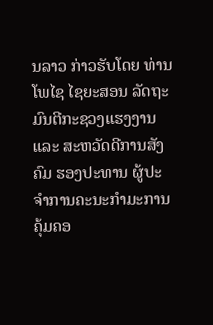ນລາວ ກ່າວຮັບໂດຍ ທ່ານ ໂພໄຊ ໄຊຍະສອນ ລັດຖະ ມົນຕີກະຊວງແຮງງານ ແລະ ສະຫວັດດີການສັງຄົມ ຮອງປະທານ ຜູ້ປະຈຳການຄະນະກຳມະການຄຸ້ມຄອ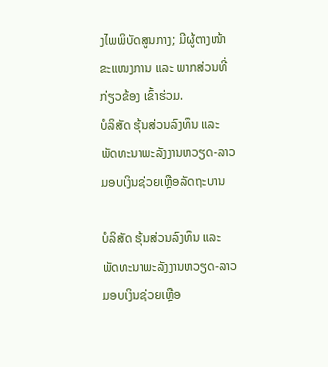ງໄພພິບັດສູນກາງ; ມີຜູ້ຕາງໜ້າຂະແໜງການ ແລະ ພາກສ່ວນທີ່ກ່ຽວຂ້ອງ ເຂົ້າຮ່ວມ.
ບໍລິສັດ ຮຸ້ນສ່ວນລົງທຶນ ແລະ ພັດທະນາພະລັງງານຫວຽດ-ລາວ ມອບເງິນຊ່ວຍເຫຼືອລັດຖະບານ

ບໍລິສັດ ຮຸ້ນສ່ວນລົງທຶນ ແລະ ພັດທະນາພະລັງງານຫວຽດ-ລາວ ມອບເງິນຊ່ວຍເຫຼືອ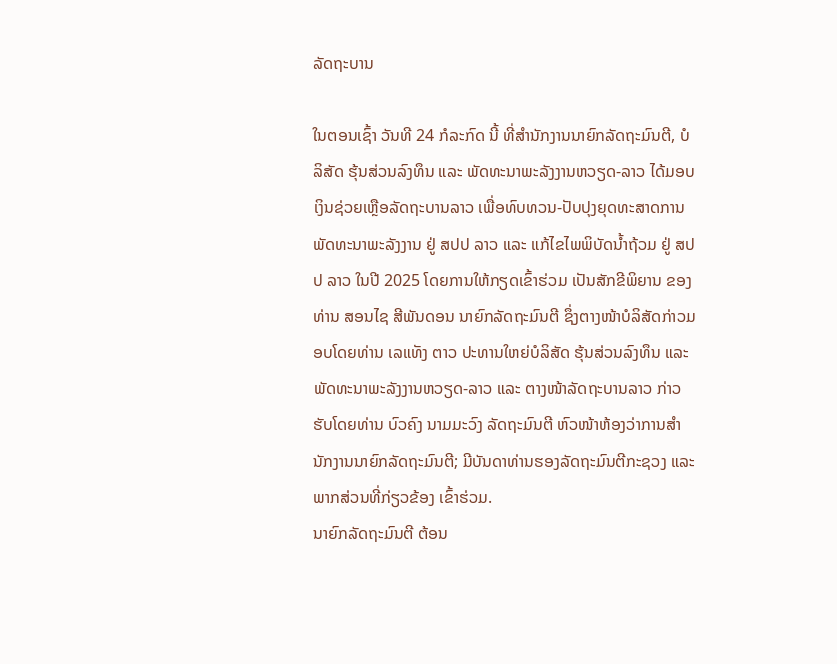ລັດຖະບານ

ໃນຕອນເຊົ້າ ວັນທີ 24 ກໍລະກົດ ນີ້ ທີ່ສໍານັກງານນາຍົກລັດຖະມົນຕີ, ບໍລິສັດ ຮຸ້ນສ່ວນລົງທຶນ ແລະ ພັດທະນາພະລັງງານຫວຽດ-ລາວ ໄດ້ມອບເງິນຊ່ວຍເຫຼືອລັດຖະບານລາວ ເພື່ອທົບທວນ-ປັບປຸງຍຸດທະສາດການພັດທະນາພະລັງງານ ຢູ່ ສປປ ລາວ ແລະ ແກ້ໄຂໄພພິບັດນໍ້າຖ້ວມ ຢູ່ ສປປ ລາວ ໃນປີ 2025 ໂດຍການໃຫ້ກຽດເຂົ້າຮ່ວມ ເປັນສັກຂີພິຍານ ຂອງທ່ານ ສອນໄຊ ສີພັນດອນ ນາຍົກລັດຖະມົນຕີ ຊຶ່ງຕາງໜ້າບໍລິສັດກ່າວມອບໂດຍທ່ານ ເລແທັງ ຕາວ ປະທານໃຫຍ່ບໍລິສັດ ຮຸ້ນສ່ວນລົງທຶນ ແລະ ພັດທະນາພະລັງງານຫວຽດ-ລາວ ແລະ ຕາງໜ້າລັດຖະບານລາວ ກ່າວຮັບໂດຍທ່ານ ບົວຄົງ ນາມມະວົງ ລັດຖະມົນຕີ ຫົວໜ້າຫ້ອງວ່າການສຳນັກງານນາຍົກລັດຖະມົນຕີ; ມີບັນດາທ່ານຮອງລັດຖະມົນຕີກະຊວງ ແລະ ພາກສ່ວນທີ່ກ່ຽວຂ້ອງ ເຂົ້າຮ່ວມ.
ນາຍົກລັດຖະມົນຕີ ຕ້ອນ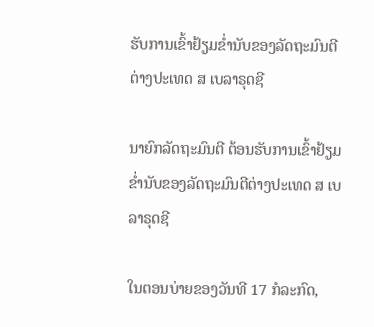ຮັບການເຂົ້າຢ້ຽມຂໍ່ານັບຂອງລັດຖະມົນຕີຕ່າງປະເທດ ສ ເບລາຣຸດຊີ

ນາຍົກລັດຖະມົນຕີ ຕ້ອນຮັບການເຂົ້າຢ້ຽມຂໍ່ານັບຂອງລັດຖະມົນຕີຕ່າງປະເທດ ສ ເບລາຣຸດຊີ

ໃນຕອນບ່າຍຂອງວັນທີ 17 ກໍລະກົດ,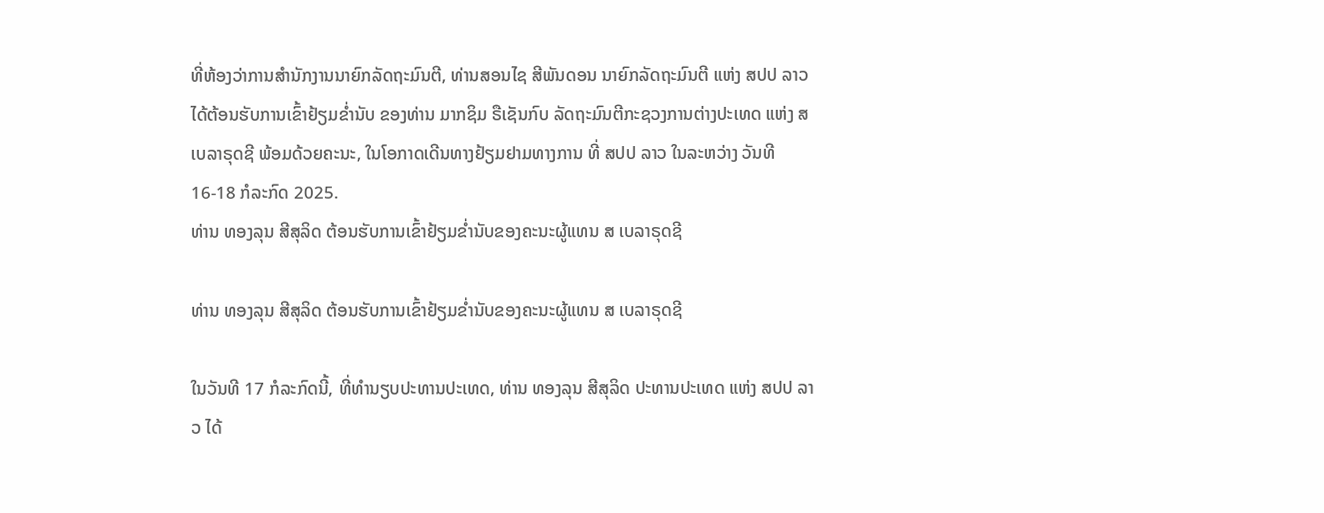ທີ່ຫ້ອງວ່າການສຳນັກງານນາຍົກລັດຖະມົນຕີ, ທ່ານສອນໄຊ ສີພັນດອນ ນາຍົກລັດຖະມົນຕີ ແຫ່ງ ສປປ ລາວ ໄດ້ຕ້ອນຮັບການເຂົ້າຢ້ຽມຂໍ່ານັບ ຂອງທ່ານ ມາກຊິມ ຣືເຊັນກົບ ລັດຖະມົນຕີກະຊວງການຕ່າງປະເທດ ແຫ່ງ ສ ເບລາຣຸດຊີ ພ້ອມດ້ວຍຄະນະ, ໃນໂອກາດເດີນທາງຢ້ຽມຢາມທາງການ ທີ່ ສປປ ລາວ ໃນລະຫວ່າງ ວັນທີ 16-18 ກໍລະກົດ 2025.
ທ່ານ ທອງລຸນ ສີສຸລິດ ຕ້ອນຮັບການເຂົ້າຢ້ຽມຂໍ່ານັບຂອງຄະນະຜູ້ແທນ ສ ເບລາຣຸດຊີ

ທ່ານ ທອງລຸນ ສີສຸລິດ ຕ້ອນຮັບການເຂົ້າຢ້ຽມຂໍ່ານັບຂອງຄະນະຜູ້ແທນ ສ ເບລາຣຸດຊີ

ໃນວັນທີ 17 ກໍລະກົດນີ້, ທີ່ທໍານຽບປະທານປະເທດ, ທ່ານ ທອງລຸນ ສີສຸລິດ ປະທານປະເທດ ແຫ່ງ ສປປ ລາວ ໄດ້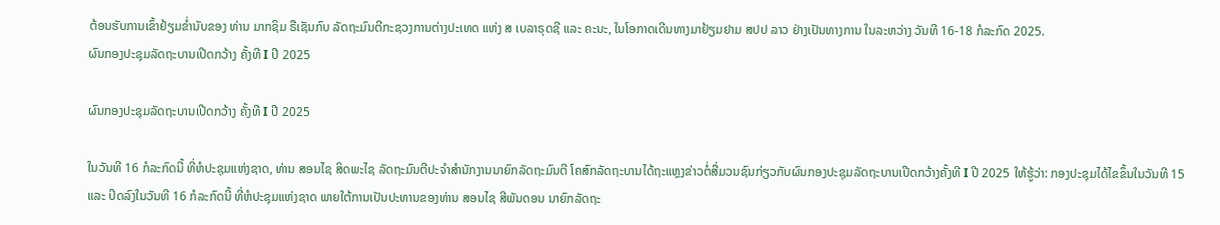ຕ້ອນຮັບການເຂົ້າຢ້ຽມຂໍ່ານັບຂອງ ທ່ານ ມາກຊິມ ຣືເຊັນກົບ ລັດຖະມົນຕີກະຊວງການຕ່າງປະເທດ ແຫ່ງ ສ ເບລາຣຸດຊີ ແລະ ຄະນະ, ໃນໂອກາດເດີນທາງມາຢ້ຽມຢາມ ສປປ ລາວ ຢ່າງເປັນທາງການ ໃນລະຫວ່າງ ວັນທີ 16-18 ກໍລະກົດ 2025.
ຜົນກອງປະຊຸມລັດຖະບານເປີດກວ້າງ ຄັ້ງທີ I ປີ 2025

ຜົນກອງປະຊຸມລັດຖະບານເປີດກວ້າງ ຄັ້ງທີ I ປີ 2025

ໃນວັນທີ 16 ກໍລະກົດນີ້ ທີ່ຫໍປະຊຸມແຫ່ງຊາດ, ທ່ານ ສອນໄຊ ສິດພະໄຊ ລັດຖະມົນຕີປະຈໍາສໍານັກງານນາຍົກລັດຖະມົນຕີ ໂຄສົກລັດຖະບານໄດ້ຖະແຫຼງຂ່າວຕໍ່ສື່ມວນຊົນກ່ຽວກັບຜົນກອງປະຊຸມລັດຖະບານເປີດກວ້າງຄັ້ງທີ I ປີ 2025 ໃຫ້ຮູ້ວ່າ: ກອງປະຊຸມໄດ້ໄຂຂຶ້ນໃນວັນທີ 15 ແລະ ປິດລົງໃນວັນທີ 16 ກໍລະກົດນີ້ ທີ່ຫໍປະຊຸມແຫ່ງຊາດ ພາຍໃຕ້ການເປັນປະທານຂອງທ່ານ ສອນໄຊ ສີພັນດອນ ນາຍົກລັດຖະ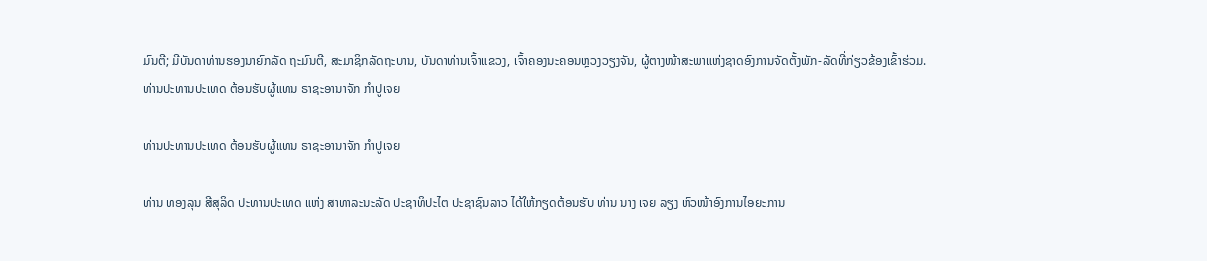ມົນຕີ; ມີບັນດາທ່ານຮອງນາຍົກລັດ ຖະມົນຕີ, ສະມາຊິກລັດຖະບານ, ບັນດາທ່ານເຈົ້າແຂວງ, ເຈົ້າຄອງນະຄອນຫຼວງວຽງຈັນ, ຜູ້ຕາງໜ້າສະພາແຫ່ງຊາດອົງການຈັດຕັ້ງພັກ-ລັດທີ່ກ່ຽວຂ້ອງເຂົ້າຮ່ວມ.
ທ່ານປະທານປະເທດ ຕ້ອນຮັບຜູ້ແທນ ຣາຊະອານາຈັກ ກໍາປູເຈຍ

ທ່ານປະທານປະເທດ ຕ້ອນຮັບຜູ້ແທນ ຣາຊະອານາຈັກ ກໍາປູເຈຍ

ທ່ານ ທອງລຸນ ສີສຸລິດ ປະທານປະເທດ ແຫ່ງ ສາທາລະນະລັດ ປະຊາທິປະໄຕ ປະຊາຊົນລາວ ໄດ້ໃຫ້ກຽດຕ້ອນຮັບ ທ່ານ ນາງ ເຈຍ ລຽງ ຫົວໜ້າອົງການໄອຍະການ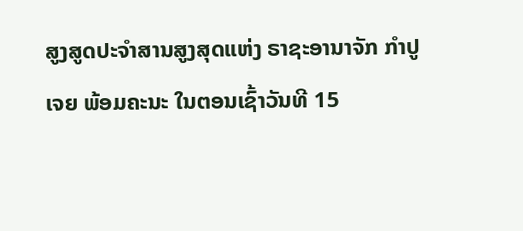ສູງສູດປະຈໍາສານສູງສຸດແຫ່ງ ຣາຊະອານາຈັກ ກໍາປູເຈຍ ພ້ອມຄະນະ ໃນຕອນເຊົ້າວັນທີ 15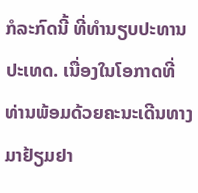ກໍລະກົດນີ້ ທີ່ທໍານຽບປະທານປະເທດ. ເນື່ອງໃນໂອກາດທີ່ທ່ານພ້ອມດ້ວຍຄະນະເດີນທາງມາຢ້ຽມຢາ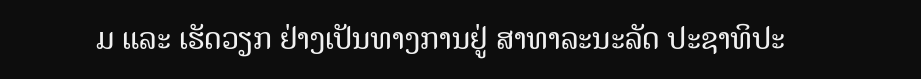ມ ແລະ ເຮັດວຽກ ຢ່າງເປັນທາງການຢູ່ ສາທາລະນະລັດ ປະຊາທິປະ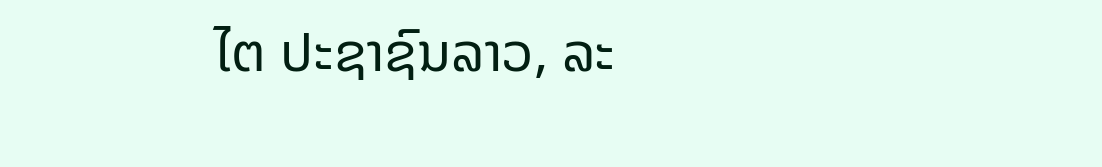ໄຕ ປະຊາຊົນລາວ, ລະ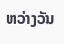ຫວ່າງວັນ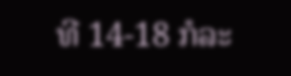ທີ 14-18 ກໍລະ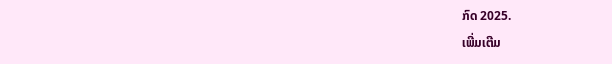ກົດ 2025.
ເພີ່ມເຕີມ